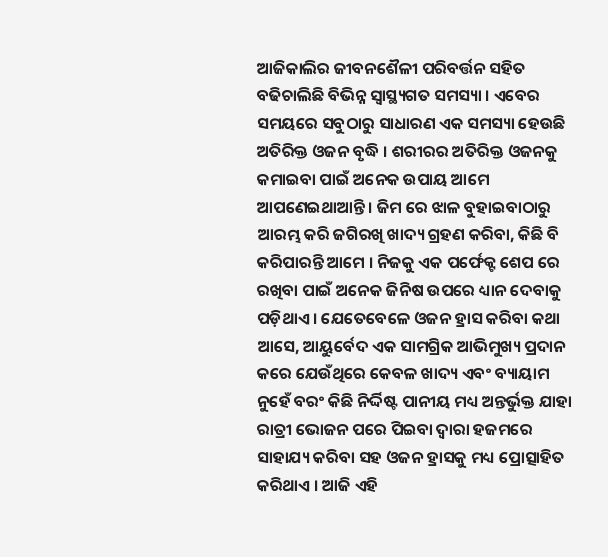ଆଜିକାଲିର ଜୀବନଶୈଳୀ ପରିବର୍ତ୍ତନ ସହିତ ବଢିଚାଲିଛି ବିଭିନ୍ନ ସ୍ଵାସ୍ଥ୍ୟଗତ ସମସ୍ୟା । ଏବେର ସମୟରେ ସବୁଠାରୁ ସାଧାରଣ ଏକ ସମସ୍ୟା ହେଉଛି ଅତିରିକ୍ତ ଓଜନ ବୃଦ୍ଧି । ଶରୀରର ଅତିରିକ୍ତ ଓଜନକୁ କମାଇବା ପାଇଁ ଅନେକ ଉପାୟ ଆମେ ଆପଣେଇଥାଆନ୍ତି । ଜିମ ରେ ଝାଳ ବୁହାଇବାଠାରୁ ଆରମ୍ଭ କରି ଜଗିରଖି ଖାଦ୍ୟ ଗ୍ରହଣ କରିବା, କିଛି ବି କରିପାରନ୍ତି ଆମେ । ନିଜକୁ ଏକ ପର୍ଫେକ୍ଟ ଶେପ ରେ ରଖିବା ପାଇଁ ଅନେକ ଜିନିଷ ଉପରେ ଧ୍ୟାନ ଦେବାକୁ ପଡ଼ିଥାଏ । ଯେତେବେଳେ ଓଜନ ହ୍ରାସ କରିବା କଥା ଆସେ, ଆୟୁର୍ବେଦ ଏକ ସାମଗ୍ରିକ ଆଭିମୁଖ୍ୟ ପ୍ରଦାନ କରେ ଯେଉଁଥିରେ କେବଳ ଖାଦ୍ୟ ଏବଂ ବ୍ୟାୟାମ ନୁହେଁ ବରଂ କିଛି ନିର୍ଦ୍ଦିଷ୍ଟ ପାନୀୟ ମଧ୍ୟ ଅନ୍ତର୍ଭୁକ୍ତ ଯାହା ରାତ୍ରୀ ଭୋଜନ ପରେ ପିଇବା ଦ୍ଵାରା ହଜମରେ ସାହାଯ୍ୟ କରିବା ସହ ଓଜନ ହ୍ରାସକୁ ମଧ୍ୟ ପ୍ରୋତ୍ସାହିତ କରିଥାଏ । ଆଜି ଏହି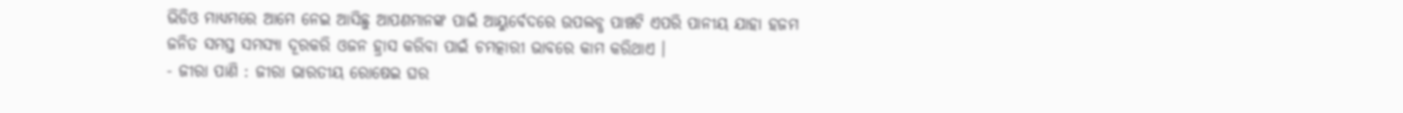ଭିଡିଓ ମାଧ୍ୟମରେ ଆମେ ନେଇ ଆସିଛୁ ଆପଣମାନଙ୍କ ପାଇଁ ଆୟୁର୍ବେଦରେ ଉପଲବ୍ଧ ପାଞ୍ଚଟି ଏପରି ପାନୀୟ ଯାହା ହଜମ ଜନିତ ସମସ୍ତ ସମସ୍ୟା ଦୂରକରି ଓଜନ ହ୍ରାସ କରିବା ପାଇଁ ଚମତ୍କାରୀ ଭାବରେ କାମ କରିଥାଏ ।
- ଜୀରା ପାଣି : ଜୀରା ଭାରତୀୟ ରୋଷେଇ ଘର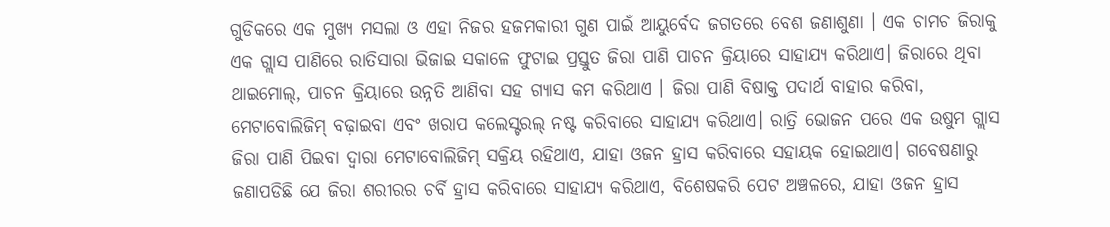ଗୁଡିକରେ ଏକ ମୁଖ୍ୟ ମସଲା ଓ ଏହା ନିଜର ହଜମକାରୀ ଗୁଣ ପାଇଁ ଆୟୁର୍ବେଦ ଜଗତରେ ବେଶ ଜଣାଶୁଣା । ଏକ ଚାମଚ ଜିରାକୁ ଏକ ଗ୍ଲାସ ପାଣିରେ ରାତିସାରା ଭିଜାଇ ସକାଳେ ଫୁଟାଇ ପ୍ରସ୍ତୁତ ଜିରା ପାଣି ପାଚନ କ୍ରିୟାରେ ସାହାଯ୍ୟ କରିଥାଏ। ଜିରାରେ ଥିବା ଥାଇମୋଲ୍, ପାଚନ କ୍ରିୟାରେ ଉନ୍ନତି ଆଣିବା ସହ ଗ୍ୟାସ କମ କରିଥାଏ । ଜିରା ପାଣି ବିଷାକ୍ତ ପଦାର୍ଥ ବାହାର କରିବା, ମେଟାବୋଲିଜିମ୍ ବଢ଼ାଇବା ଏବଂ ଖରାପ କଲେସ୍ଟରଲ୍ ନଷ୍ଟ କରିବାରେ ସାହାଯ୍ୟ କରିଥାଏ। ରାତ୍ରି ଭୋଜନ ପରେ ଏକ ଉଷୁମ ଗ୍ଲାସ ଜିରା ପାଣି ପିଇବା ଦ୍ୱାରା ମେଟାବୋଲିଜିମ୍ ସକ୍ରିୟ ରହିଥାଏ, ଯାହା ଓଜନ ହ୍ରାସ କରିବାରେ ସହାୟକ ହୋଇଥାଏ। ଗବେଷଣାରୁ ଜଣାପଡିଛି ଯେ ଜିରା ଶରୀରର ଚର୍ବି ହ୍ରାସ କରିବାରେ ସାହାଯ୍ୟ କରିଥାଏ, ବିଶେଷକରି ପେଟ ଅଞ୍ଚଳରେ, ଯାହା ଓଜନ ହ୍ରାସ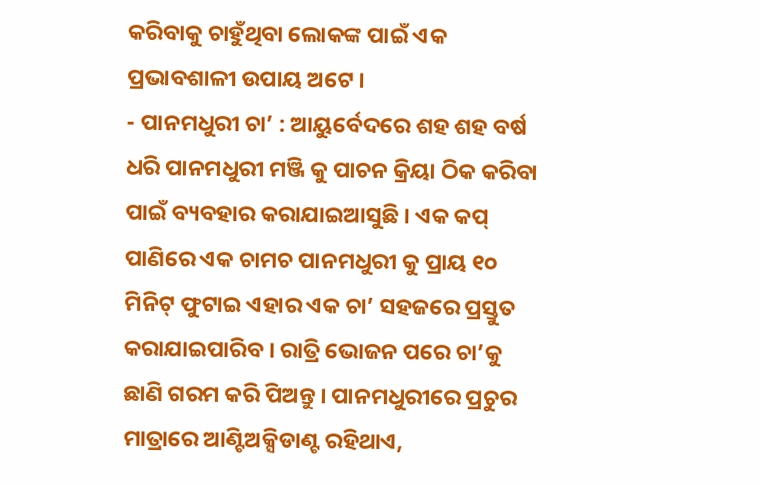କରିବାକୁ ଚାହୁଁଥିବା ଲୋକଙ୍କ ପାଇଁ ଏକ ପ୍ରଭାବଶାଳୀ ଉପାୟ ଅଟେ ।
- ପାନମଧୁରୀ ଚା’ : ଆୟୁର୍ବେଦରେ ଶହ ଶହ ବର୍ଷ ଧରି ପାନମଧୁରୀ ମଞ୍ଜି କୁ ପାଚନ କ୍ରିୟା ଠିକ କରିବା ପାଇଁ ବ୍ୟବହାର କରାଯାଇଆସୁଛି । ଏକ କପ୍ ପାଣିରେ ଏକ ଚାମଚ ପାନମଧୁରୀ କୁ ପ୍ରାୟ ୧୦ ମିନିଟ୍ ଫୁଟାଇ ଏହାର ଏକ ଚା’ ସହଜରେ ପ୍ରସ୍ତୁତ କରାଯାଇପାରିବ । ରାତ୍ରି ଭୋଜନ ପରେ ଚା’କୁ ଛାଣି ଗରମ କରି ପିଅନ୍ତୁ । ପାନମଧୁରୀରେ ପ୍ରଚୁର ମାତ୍ରାରେ ଆଣ୍ଟିଅକ୍ସିଡାଣ୍ଟ ରହିଥାଏ,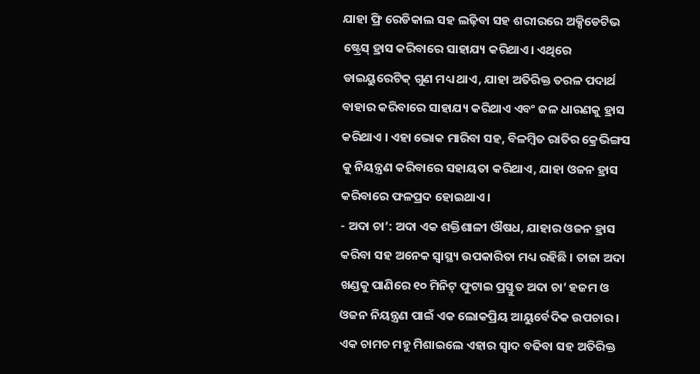ଯାହା ଫ୍ରି ରେଡିକାଲ ସହ ଲଢ଼ିବା ସହ ଶରୀରରେ ଅକ୍ସିଡେଟିଭ ଷ୍ଟ୍ରେସ୍ ହ୍ରାସ କରିବାରେ ସାହାଯ୍ୟ କରିଥାଏ। ଏଥିରେ ଡାଇୟୁରେଟିକ୍ ଗୁଣ ମଧ୍ୟ ଥାଏ, ଯାହା ଅତିରିକ୍ତ ତରଳ ପଦାର୍ଥ ବାହାର କରିବାରେ ସାହାଯ୍ୟ କରିଥାଏ ଏବଂ ଜଳ ଧାରଣକୁ ହ୍ରାସ କରିଥାଏ । ଏହା ଭୋକ ମାରିବା ସହ, ବିଳମ୍ବିତ ରାତିର କ୍ରେଭିଙ୍ଗସ କୁ ନିୟନ୍ତ୍ରଣ କରିବାରେ ସହାୟତା କରିଥାଏ, ଯାହା ଓଜନ ହ୍ରାସ କରିବାରେ ଫଳପ୍ରଦ ହୋଇଥାଏ ।
- ଅଦା ଚା’: ଅଦା ଏକ ଶକ୍ତିଶାଳୀ ଔଷଧ, ଯାହାର ଓଜନ ହ୍ରାସ କରିବା ସହ ଅନେକ ସ୍ୱାସ୍ଥ୍ୟ ଉପକାରିତା ମଧ୍ୟ ରହିଛି । ତାଜା ଅଦା ଖଣ୍ଡକୁ ପାଣିରେ ୧୦ ମିନିଟ୍ ଫୁଟାଇ ପ୍ରସ୍ତୁତ ଅଦା ଚା’ ହଜମ ଓ ଓଜନ ନିୟନ୍ତ୍ରଣ ପାଇଁ ଏକ ଲୋକପ୍ରିୟ ଆୟୁର୍ବେଦିକ ଉପଚାର । ଏକ ଚାମଚ ମହୁ ମିଶାଇଲେ ଏହାର ସ୍ୱାଦ ବଢିବା ସହ ଅତିରିକ୍ତ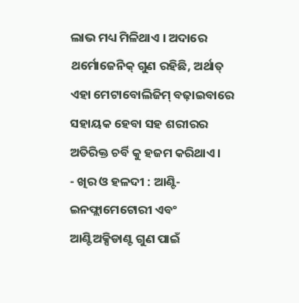ଲାଭ ମଧ୍ୟ ମିଳିଥାଏ । ଅଦାରେ ଥର୍ମୋଜେନିକ୍ ଗୁଣ ରହିଛି, ଅର୍ଥାତ୍ ଏହା ମେଟାବୋଲିଜିମ୍ ବଢ଼ାଇବାରେ ସହାୟକ ହେବା ସହ ଶରୀରର ଅତିରିକ୍ତ ଚର୍ବି କୁ ହଜମ କରିଥାଏ ।
- ଖିର ଓ ହଳଦୀ : ଆଣ୍ଟି-ଇନଫ୍ଲାମେଟୋରୀ ଏବଂ ଆଣ୍ଟିଅକ୍ସିଡାଣ୍ଟ ଗୁଣ ପାଇଁ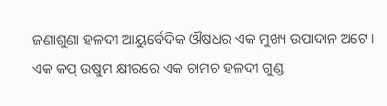ଜଣାଶୁଣା ହଳଦୀ ଆୟୁର୍ବେଦିକ ଔଷଧର ଏକ ମୁଖ୍ୟ ଉପାଦାନ ଅଟେ । ଏକ କପ୍ ଉଷୁମ କ୍ଷୀରରେ ଏକ ଚାମଚ ହଳଦୀ ଗୁଣ୍ଡ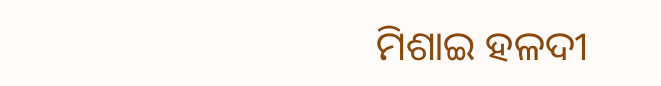ମିଶାଇ ହଳଦୀ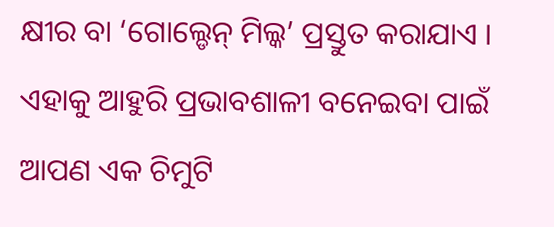କ୍ଷୀର ବା ‘ଗୋଲ୍ଡେନ୍ ମିଲ୍କ’ ପ୍ରସ୍ତୁତ କରାଯାଏ । ଏହାକୁ ଆହୁରି ପ୍ରଭାବଶାଳୀ ବନେଇବା ପାଇଁ ଆପଣ ଏକ ଚିମୁଟି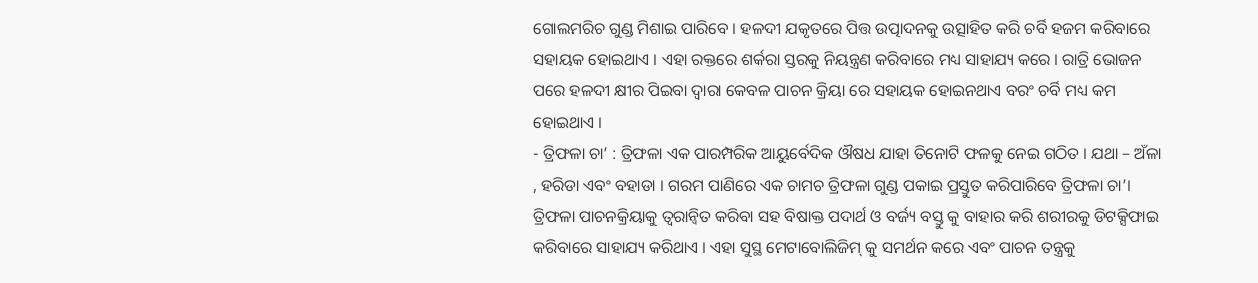ଗୋଲମରିଚ ଗୁଣ୍ଡ ମିଶାଇ ପାରିବେ । ହଳଦୀ ଯକୃତରେ ପିତ୍ତ ଉତ୍ପାଦନକୁ ଉତ୍ସାହିତ କରି ଚର୍ବି ହଜମ କରିବାରେ ସହାୟକ ହୋଇଥାଏ । ଏହା ରକ୍ତରେ ଶର୍କରା ସ୍ତରକୁ ନିୟନ୍ତ୍ରଣ କରିବାରେ ମଧ୍ୟ ସାହାଯ୍ୟ କରେ । ରାତ୍ରି ଭୋଜନ ପରେ ହଳଦୀ କ୍ଷୀର ପିଇବା ଦ୍ୱାରା କେବଳ ପାଚନ କ୍ରିୟା ରେ ସହାୟକ ହୋଇନଥାଏ ବରଂ ଚର୍ବି ମଧ୍ୟ କମ ହୋଇଥାଏ ।
- ତ୍ରିଫଳା ଚା’ : ତ୍ରିଫଳା ଏକ ପାରମ୍ପରିକ ଆୟୁର୍ବେଦିକ ଔଷଧ ଯାହା ତିନୋଟି ଫଳକୁ ନେଇ ଗଠିତ । ଯଥା – ଅଁଳା , ହରିଡା ଏବଂ ବହାଡା । ଗରମ ପାଣିରେ ଏକ ଚାମଚ ତ୍ରିଫଳା ଗୁଣ୍ଡ ପକାଇ ପ୍ରସ୍ତୁତ କରିପାରିବେ ତ୍ରିଫଳା ଚା’। ତ୍ରିଫଳା ପାଚନକ୍ରିୟାକୁ ତ୍ଵରାନ୍ଵିତ କରିବା ସହ ବିଷାକ୍ତ ପଦାର୍ଥ ଓ ବର୍ଜ୍ୟ ବସ୍ତୁ କୁ ବାହାର କରି ଶରୀରକୁ ଡିଟକ୍ସିଫାଇ କରିବାରେ ସାହାଯ୍ୟ କରିଥାଏ । ଏହା ସୁସ୍ଥ ମେଟାବୋଲିଜିମ୍ କୁ ସମର୍ଥନ କରେ ଏବଂ ପାଚନ ତନ୍ତ୍ରକୁ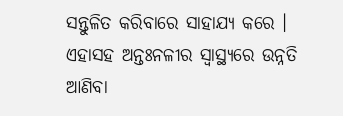ସନ୍ତୁଳିତ କରିବାରେ ସାହାଯ୍ୟ କରେ । ଏହାସହ ଅନ୍ତଃନଳୀର ସ୍ୱାସ୍ଥ୍ୟରେ ଉନ୍ନତି ଆଣିବା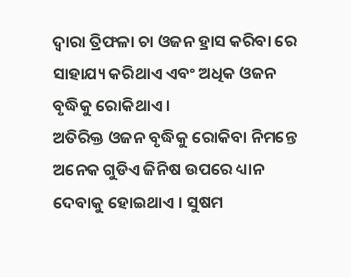ଦ୍ୱାରା ତ୍ରିଫଳା ଚା ଓଜନ ହ୍ରାସ କରିବା ରେ ସାହାଯ୍ୟ କରିଥାଏ ଏବଂ ଅଧିକ ଓଜନ ବୃଦ୍ଧିକୁ ରୋକିଥାଏ ।
ଅତିରିକ୍ତ ଓଜନ ବୃଦ୍ଧିକୁ ରୋକିବା ନିମନ୍ତେ ଅନେକ ଗୁଡିଏ ଜିନିଷ ଉପରେ ଧ୍ୟାନ ଦେବାକୁ ହୋଇଥାଏ । ସୁଷମ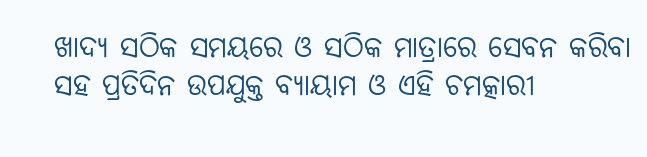ଖାଦ୍ୟ ସଠିକ ସମୟରେ ଓ ସଠିକ ମାତ୍ରାରେ ସେବନ କରିବା ସହ ପ୍ରତିଦିନ ଉପଯୁକ୍ତ ବ୍ୟାୟାମ ଓ ଏହି ଚମତ୍କାରୀ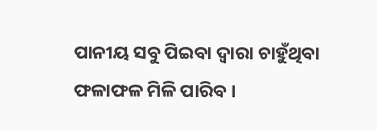ପାନୀୟ ସବୁ ପିଇବା ଦ୍ୱାରା ଚାହୁଁଥିବା ଫଳାଫଳ ମିଳି ପାରିବ ।